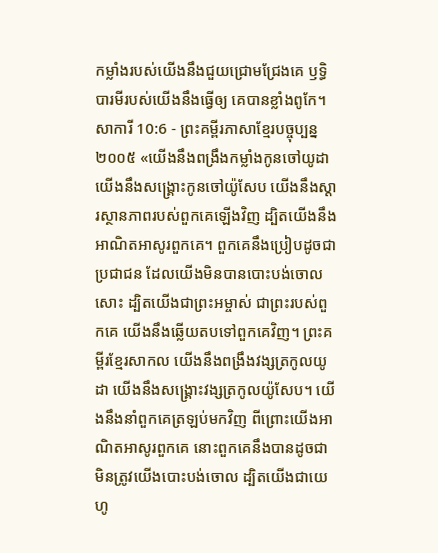កម្លាំងរបស់យើងនឹងជួយជ្រោមជ្រែងគេ ឫទ្ធិបារមីរបស់យើងនឹងធ្វើឲ្យ គេបានខ្លាំងពូកែ។
សាការី 10:6 - ព្រះគម្ពីរភាសាខ្មែរបច្ចុប្បន្ន ២០០៥ «យើងនឹងពង្រឹងកម្លាំងកូនចៅយូដា យើងនឹងសង្គ្រោះកូនចៅយ៉ូសែប យើងនឹងស្ដារស្ថានភាពរបស់ពួកគេឡើងវិញ ដ្បិតយើងនឹងអាណិតអាសូរពួកគេ។ ពួកគេនឹងប្រៀបដូចជាប្រជាជន ដែលយើងមិនបានបោះបង់ចោលសោះ ដ្បិតយើងជាព្រះអម្ចាស់ ជាព្រះរបស់ពួកគេ យើងនឹងឆ្លើយតបទៅពួកគេវិញ។ ព្រះគម្ពីរខ្មែរសាកល យើងនឹងពង្រឹងវង្សត្រកូលយូដា យើងនឹងសង្គ្រោះវង្សត្រកូលយ៉ូសែប។ យើងនឹងនាំពួកគេត្រឡប់មកវិញ ពីព្រោះយើងអាណិតអាសូរពួកគេ នោះពួកគេនឹងបានដូចជាមិនត្រូវយើងបោះបង់ចោល ដ្បិតយើងជាយេហូ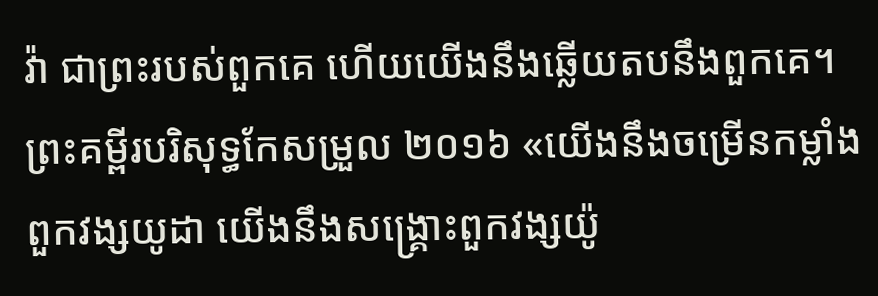វ៉ា ជាព្រះរបស់ពួកគេ ហើយយើងនឹងឆ្លើយតបនឹងពួកគេ។ ព្រះគម្ពីរបរិសុទ្ធកែសម្រួល ២០១៦ «យើងនឹងចម្រើនកម្លាំងពួកវង្សយូដា យើងនឹងសង្គ្រោះពួកវង្សយ៉ូ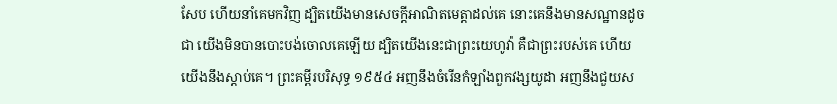សែប ហើយនាំគេមកវិញ ដ្បិតយើងមានសេចក្ដីអាណិតមេត្តាដល់គេ នោះគេនឹងមានសណ្ឋានដូចជា យើងមិនបានបោះបង់ចោលគេឡើយ ដ្បិតយើងនេះជាព្រះយេហូវ៉ា គឺជាព្រះរបស់គេ ហើយយើងនឹងស្តាប់គេ។ ព្រះគម្ពីរបរិសុទ្ធ ១៩៥៤ អញនឹងចំរើនកំឡាំងពួកវង្សយូដា អញនឹងជួយស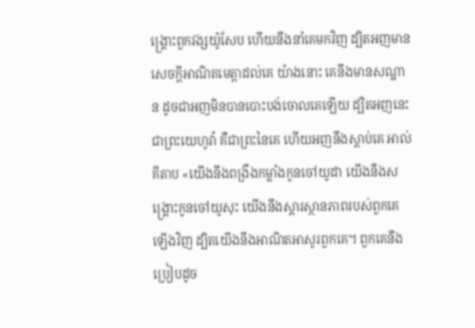ង្គ្រោះពួកវង្សយ៉ូសែប ហើយនឹងនាំគេមកវិញ ដ្បិតអញមានសេចក្ដីអាណិតមេត្តាដល់គេ យ៉ាងនោះ គេនឹងមានសណ្ឋាន ដូចជាអញមិនបានបោះបង់ចោលគេឡើយ ដ្បិតអញនេះជាព្រះយេហូវ៉ា គឺជាព្រះនៃគេ ហើយអញនឹងស្តាប់គេ អាល់គីតាប «យើងនឹងពង្រឹងកម្លាំងកូនចៅយូដា យើងនឹងសង្គ្រោះកូនចៅយូសុះ យើងនឹងស្ដារស្ថានភាពរបស់ពួកគេឡើងវិញ ដ្បិតយើងនឹងអាណិតអាសូរពួកគេ។ ពួកគេនឹងប្រៀបដូច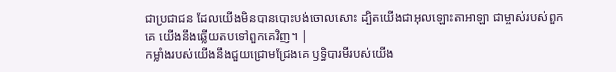ជាប្រជាជន ដែលយើងមិនបានបោះបង់ចោលសោះ ដ្បិតយើងជាអុលឡោះតាអាឡា ជាម្ចាស់របស់ពួកគេ យើងនឹងឆ្លើយតបទៅពួកគេវិញ។ |
កម្លាំងរបស់យើងនឹងជួយជ្រោមជ្រែងគេ ឫទ្ធិបារមីរបស់យើង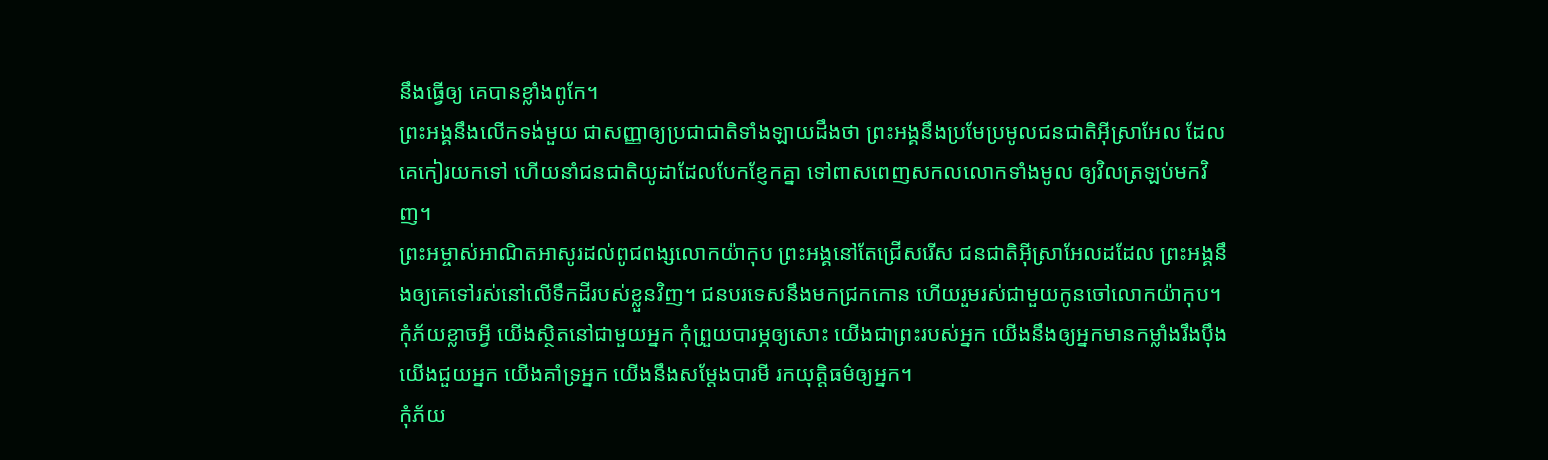នឹងធ្វើឲ្យ គេបានខ្លាំងពូកែ។
ព្រះអង្គនឹងលើកទង់មួយ ជាសញ្ញាឲ្យប្រជាជាតិទាំងឡាយដឹងថា ព្រះអង្គនឹងប្រមែប្រមូលជនជាតិអ៊ីស្រាអែល ដែលគេកៀរយកទៅ ហើយនាំជនជាតិយូដាដែលបែកខ្ញែកគ្នា ទៅពាសពេញសកលលោកទាំងមូល ឲ្យវិលត្រឡប់មកវិញ។
ព្រះអម្ចាស់អាណិតអាសូរដល់ពូជពង្សលោកយ៉ាកុប ព្រះអង្គនៅតែជ្រើសរើស ជនជាតិអ៊ីស្រាអែលដដែល ព្រះអង្គនឹងឲ្យគេទៅរស់នៅលើទឹកដីរបស់ខ្លួនវិញ។ ជនបរទេសនឹងមកជ្រកកោន ហើយរួមរស់ជាមួយកូនចៅលោកយ៉ាកុប។
កុំភ័យខ្លាចអ្វី យើងស្ថិតនៅជាមួយអ្នក កុំព្រួយបារម្ភឲ្យសោះ យើងជាព្រះរបស់អ្នក យើងនឹងឲ្យអ្នកមានកម្លាំងរឹងប៉ឹង យើងជួយអ្នក យើងគាំទ្រអ្នក យើងនឹងសម្តែងបារមី រកយុត្តិធម៌ឲ្យអ្នក។
កុំភ័យ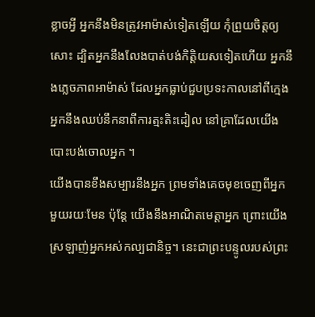ខ្លាចអ្វី អ្នកនឹងមិនត្រូវអាម៉ាស់ទៀតឡើយ កុំព្រួយចិត្តឲ្យសោះ ដ្បិតអ្នកនឹងលែងបាត់បង់កិត្តិយសទៀតហើយ អ្នកនឹងភ្លេចភាពអាម៉ាស់ ដែលអ្នកធ្លាប់ជួបប្រទះកាលនៅពីក្មេង អ្នកនឹងឈប់នឹកនាពីការត្មះតិះដៀល នៅគ្រាដែលយើងបោះបង់ចោលអ្នក ។
យើងបានខឹងសម្បារនឹងអ្នក ព្រមទាំងគេចមុខចេញពីអ្នកមួយរយៈមែន ប៉ុន្តែ យើងនឹងអាណិតមេត្តាអ្នក ព្រោះយើងស្រឡាញ់អ្នកអស់កល្បជានិច្ច។ នេះជាព្រះបន្ទូលរបស់ព្រះ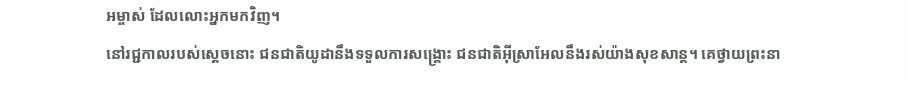អម្ចាស់ ដែលលោះអ្នកមកវិញ។
នៅរជ្ជកាលរបស់ស្ដេចនោះ ជនជាតិយូដានឹងទទួលការសង្គ្រោះ ជនជាតិអ៊ីស្រាអែលនឹងរស់យ៉ាងសុខសាន្ត។ គេថ្វាយព្រះនា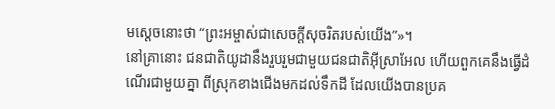មស្ដេចនោះថា “ព្រះអម្ចាស់ជាសេចក្ដីសុចរិតរបស់យើង”»។
នៅគ្រានោះ ជនជាតិយូដានឹងរួបរួមជាមួយជនជាតិអ៊ីស្រាអែល ហើយពួកគេនឹងធ្វើដំណើរជាមួយគ្នា ពីស្រុកខាងជើងមកដល់ទឹកដី ដែលយើងបានប្រគ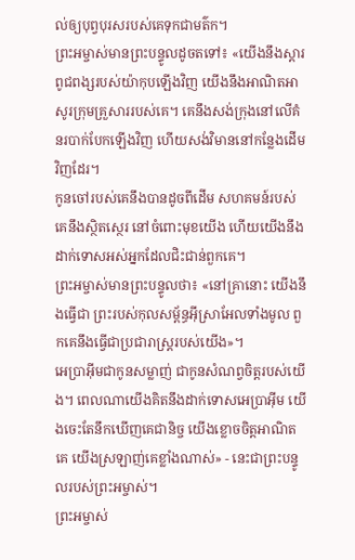ល់ឲ្យបុព្វបុរសរបស់គេទុកជាមត៌ក។
ព្រះអម្ចាស់មានព្រះបន្ទូលដូចតទៅ៖ «យើងនឹងស្ដារពូជពង្សរបស់យ៉ាកុបឡើងវិញ យើងនឹងអាណិតអាសូរក្រុមគ្រួសាររបស់គេ។ គេនឹងសង់ក្រុងនៅលើគំនរបាក់បែកឡើងវិញ ហើយសង់វិមាននៅកន្លែងដើមវិញដែរ។
កូនចៅរបស់គេនឹងបានដូចពីដើម សហគមន៍របស់គេនឹងស្ថិតស្ថេរ នៅចំពោះមុខយើង ហើយយើងនឹង ដាក់ទោសអស់អ្នកដែលជិះជាន់ពួកគេ។
ព្រះអម្ចាស់មានព្រះបន្ទូលថា៖ «នៅគ្រានោះ យើងនឹងធ្វើជា ព្រះរបស់កុលសម្ព័ន្ធអ៊ីស្រាអែលទាំងមូល ពួកគេនឹងធ្វើជាប្រជារាស្ត្ររបស់យើង»។
អេប្រាអ៊ីមជាកូនសម្លាញ់ ជាកូនសំណព្វចិត្តរបស់យើង។ ពេលណាយើងគិតនឹងដាក់ទោសអេប្រាអ៊ីម យើងចេះតែនឹកឃើញគេជានិច្ច យើងខ្លោចចិត្តអាណិតគេ យើងស្រឡាញ់គេខ្លាំងណាស់» - នេះជាព្រះបន្ទូលរបស់ព្រះអម្ចាស់។
ព្រះអម្ចាស់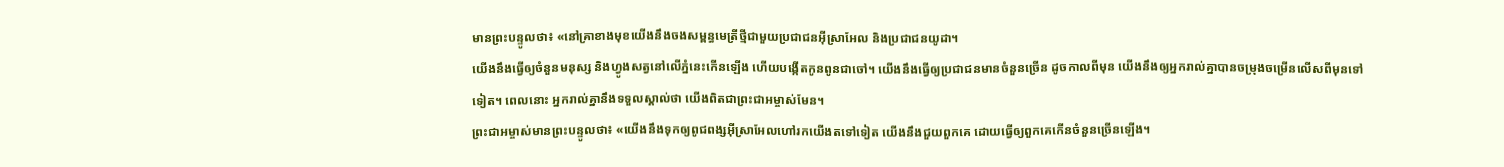មានព្រះបន្ទូលថា៖ «នៅគ្រាខាងមុខយើងនឹងចងសម្ពន្ធមេត្រីថ្មីជាមួយប្រជាជនអ៊ីស្រាអែល និងប្រជាជនយូដា។
យើងនឹងធ្វើឲ្យចំនួនមនុស្ស និងហ្វូងសត្វនៅលើភ្នំនេះកើនឡើង ហើយបង្កើតកូនពូនជាចៅ។ យើងនឹងធ្វើឲ្យប្រជាជនមានចំនួនច្រើន ដូចកាលពីមុន យើងនឹងឲ្យអ្នករាល់គ្នាបានចម្រុងចម្រើនលើសពីមុនទៅទៀត។ ពេលនោះ អ្នករាល់គ្នានឹងទទួលស្គាល់ថា យើងពិតជាព្រះជាអម្ចាស់មែន។
ព្រះជាអម្ចាស់មានព្រះបន្ទូលថា៖ «យើងនឹងទុកឲ្យពូជពង្សអ៊ីស្រាអែលហៅរកយើងតទៅទៀត យើងនឹងជួយពួកគេ ដោយធ្វើឲ្យពួកគេកើនចំនួនច្រើនឡើង។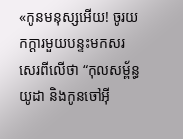«កូនមនុស្សអើយ! ចូរយកក្ដារមួយបន្ទះមកសរសេរពីលើថា “កុលសម្ព័ន្ធយូដា និងកូនចៅអ៊ី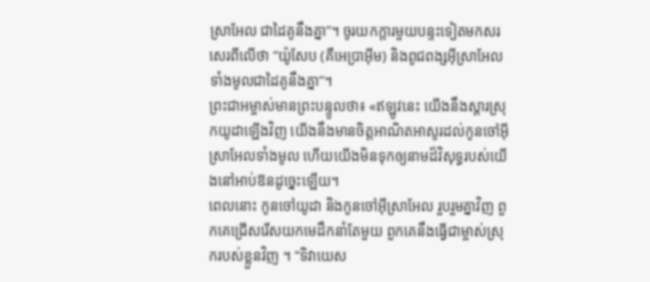ស្រាអែល ជាដៃគូនឹងគ្នា”។ ចូរយកក្ដារមួយបន្ទះទៀតមកសរសេរពីលើថា “យ៉ូសែប (គឺអេប្រាអ៊ីម) និងពូជពង្សអ៊ីស្រាអែលទាំងមូលជាដៃគូនឹងគ្នា”។
ព្រះជាអម្ចាស់មានព្រះបន្ទូលថា៖ «ឥឡូវនេះ យើងនឹងស្ដារស្រុកយូដាឡើងវិញ យើងនឹងមានចិត្តអាណិតអាសូរដល់កូនចៅអ៊ីស្រាអែលទាំងមូល ហើយយើងមិនទុកឲ្យនាមដ៏វិសុទ្ធរបស់យើងនៅអាប់ឱនដូច្នេះឡើយ។
ពេលនោះ កូនចៅយូដា និងកូនចៅអ៊ីស្រាអែល រួបរួមគ្នាវិញ ពួកគេជ្រើសរើសយកមេដឹកនាំតែមួយ ពួកគេនឹងធ្វើជាម្ចាស់ស្រុករបស់ខ្លួនវិញ ។ “ទិវាយេស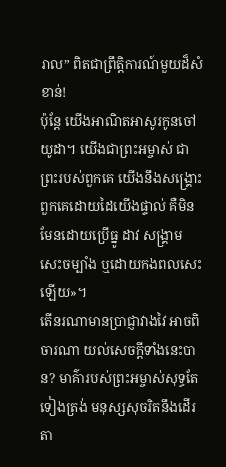រាល” ពិតជាព្រឹត្តិការណ៍មួយដ៏សំខាន់!
ប៉ុន្តែ យើងអាណិតអាសូរកូនចៅយូដា។ យើងជាព្រះអម្ចាស់ ជាព្រះរបស់ពួកគេ យើងនឹងសង្គ្រោះពួកគេដោយដៃយើងផ្ទាល់ គឺមិនមែនដោយប្រើធ្នូ ដាវ សង្គ្រាម សេះចម្បាំង ឬដោយកងពលសេះឡើយ»។
តើនរណាមានប្រាជ្ញាវាងវៃ អាចពិចារណា យល់សេចក្ដីទាំងនេះបាន? មាគ៌ារបស់ព្រះអម្ចាស់សុទ្ធតែទៀងត្រង់ មនុស្សសុចរិតនឹងដើរតា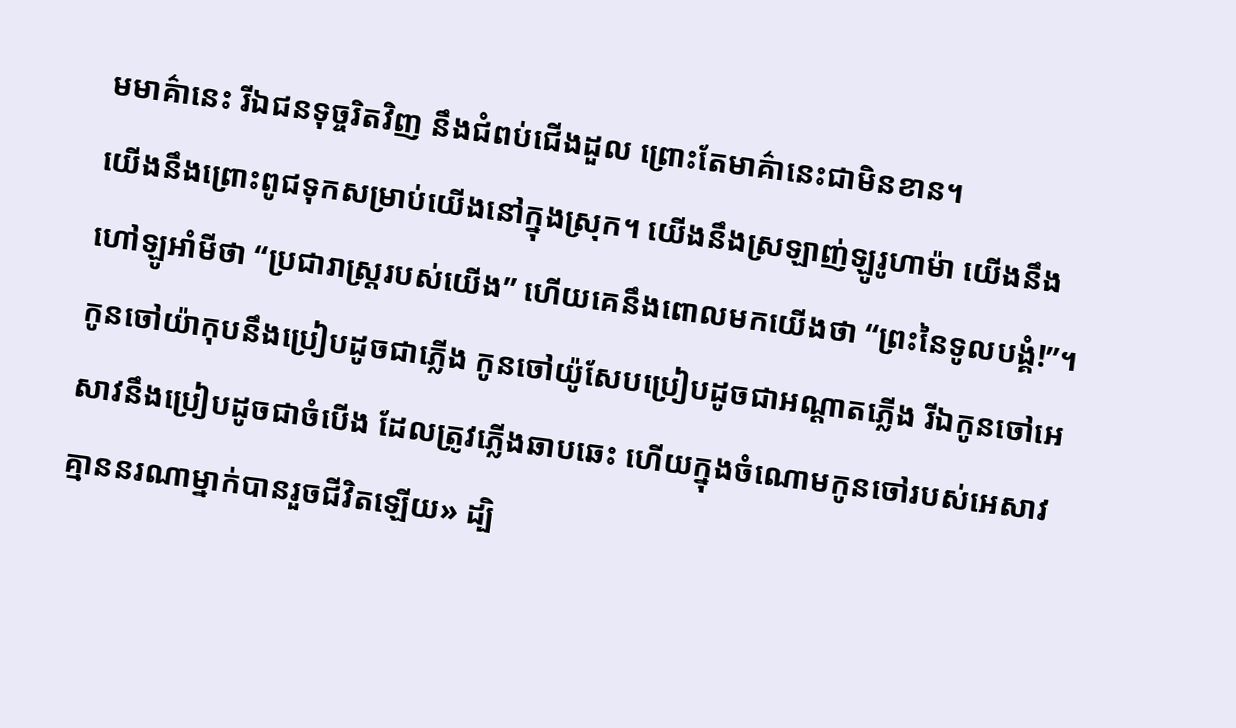មមាគ៌ានេះ រីឯជនទុច្ចរិតវិញ នឹងជំពប់ជើងដួល ព្រោះតែមាគ៌ានេះជាមិនខាន។
យើងនឹងព្រោះពូជទុកសម្រាប់យើងនៅក្នុងស្រុក។ យើងនឹងស្រឡាញ់ឡូរូហាម៉ា យើងនឹងហៅឡូអាំមីថា “ប្រជារាស្ដ្ររបស់យើង” ហើយគេនឹងពោលមកយើងថា “ព្រះនៃទូលបង្គំ!”។
កូនចៅយ៉ាកុបនឹងប្រៀបដូចជាភ្លើង កូនចៅយ៉ូសែបប្រៀបដូចជាអណ្ដាតភ្លើង រីឯកូនចៅអេសាវនឹងប្រៀបដូចជាចំបើង ដែលត្រូវភ្លើងឆាបឆេះ ហើយក្នុងចំណោមកូនចៅរបស់អេសាវ គ្មាននរណាម្នាក់បានរួចជីវិតឡើយ» ដ្បិ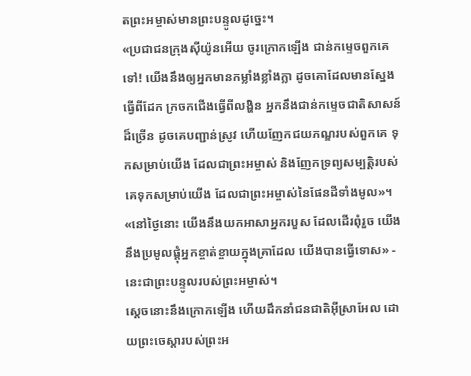តព្រះអម្ចាស់មានព្រះបន្ទូលដូច្នេះ។
«ប្រជាជនក្រុងស៊ីយ៉ូនអើយ ចូរក្រោកឡើង ជាន់កម្ទេចពួកគេទៅ! យើងនឹងឲ្យអ្នកមានកម្លាំងខ្លាំងក្លា ដូចគោដែលមានស្នែងធ្វើពីដែក ក្រចកជើងធ្វើពីលង្ហិន អ្នកនឹងជាន់កម្ទេចជាតិសាសន៍ដ៏ច្រើន ដូចគេបញ្ជាន់ស្រូវ ហើយញែកជយភណ្ឌរបស់ពួកគេ ទុកសម្រាប់យើង ដែលជាព្រះអម្ចាស់ និងញែកទ្រព្យសម្បត្តិរបស់គេទុកសម្រាប់យើង ដែលជាព្រះអម្ចាស់នៃផែនដីទាំងមូល»។
«នៅថ្ងៃនោះ យើងនឹងយកអាសាអ្នករបួស ដែលដើរពុំរួច យើងនឹងប្រមូលផ្ដុំអ្នកខ្ចាត់ខ្ចាយក្នុងគ្រាដែល យើងបានធ្វើទោស» - នេះជាព្រះបន្ទូលរបស់ព្រះអម្ចាស់។
ស្ដេចនោះនឹងក្រោកឡើង ហើយដឹកនាំជនជាតិអ៊ីស្រាអែល ដោយព្រះចេស្ដារបស់ព្រះអ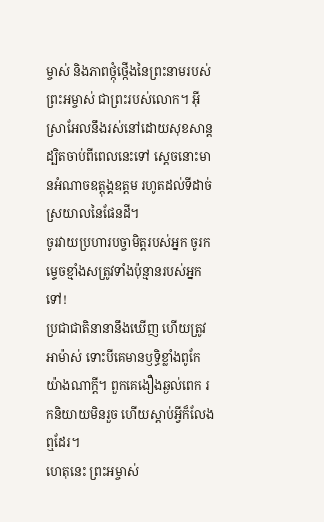ម្ចាស់ និងភាពថ្កុំថ្កើងនៃព្រះនាមរបស់ព្រះអម្ចាស់ ជាព្រះរបស់លោក។ អ៊ីស្រាអែលនឹងរស់នៅដោយសុខសាន្ត ដ្បិតចាប់ពីពេលនេះទៅ ស្ដេចនោះមានអំណាចឧត្ដុង្គឧត្ដម រហូតដល់ទីដាច់ស្រយាលនៃផែនដី។
ចូរវាយប្រហារបច្ចាមិត្តរបស់អ្នក ចូរកម្ទេចខ្មាំងសត្រូវទាំងប៉ុន្មានរបស់អ្នកទៅ!
ប្រជាជាតិនានានឹងឃើញ ហើយត្រូវអាម៉ាស់ ទោះបីគេមានឫទ្ធិខ្លាំងពូកែយ៉ាងណាក្ដី។ ពួកគេងឿងឆ្ងល់ពេក រកនិយាយមិនរួច ហើយស្ដាប់អ្វីក៏លែងឮដែរ។
ហេតុនេះ ព្រះអម្ចាស់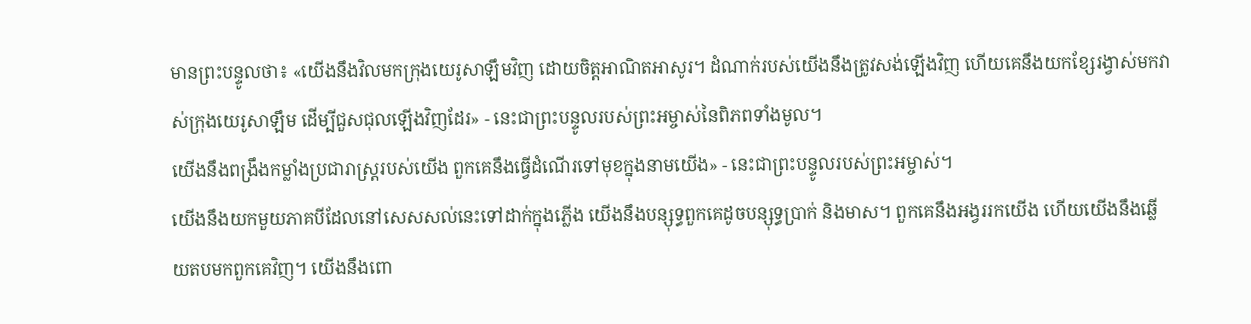មានព្រះបន្ទូលថា៖ «យើងនឹងវិលមកក្រុងយេរូសាឡឹមវិញ ដោយចិត្តអាណិតអាសូរ។ ដំណាក់របស់យើងនឹងត្រូវសង់ឡើងវិញ ហើយគេនឹងយកខ្សែរង្វាស់មកវាស់ក្រុងយេរូសាឡឹម ដើម្បីជួសជុលឡើងវិញដែរ» - នេះជាព្រះបន្ទូលរបស់ព្រះអម្ចាស់នៃពិភពទាំងមូល។
យើងនឹងពង្រឹងកម្លាំងប្រជារាស្ត្ររបស់យើង ពួកគេនឹងធ្វើដំណើរទៅមុខក្នុងនាមយើង» - នេះជាព្រះបន្ទូលរបស់ព្រះអម្ចាស់។
យើងនឹងយកមួយភាគបីដែលនៅសេសសល់នេះទៅដាក់ក្នុងភ្លើង យើងនឹងបន្សុទ្ធពួកគេដូចបន្សុទ្ធប្រាក់ និងមាស។ ពួកគេនឹងអង្វររកយើង ហើយយើងនឹងឆ្លើយតបមកពួកគេវិញ។ យើងនឹងពោ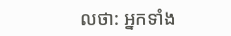លថា: អ្នកទាំង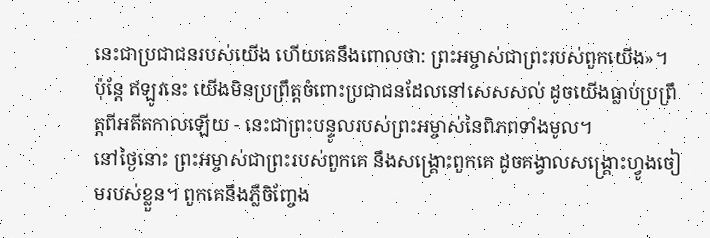នេះជាប្រជាជនរបស់យើង ហើយគេនឹងពោលថា: ព្រះអម្ចាស់ជាព្រះរបស់ពួកយើង»។
ប៉ុន្តែ ឥឡូវនេះ យើងមិនប្រព្រឹត្តចំពោះប្រជាជនដែលនៅសេសសល់ ដូចយើងធ្លាប់ប្រព្រឹត្តពីអតីតកាលឡើយ - នេះជាព្រះបន្ទូលរបស់ព្រះអម្ចាស់នៃពិភពទាំងមូល។
នៅថ្ងៃនោះ ព្រះអម្ចាស់ជាព្រះរបស់ពួកគេ នឹងសង្គ្រោះពួកគេ ដូចគង្វាលសង្គ្រោះហ្វូងចៀមរបស់ខ្លួន។ ពួកគេនឹងភ្លឺចិញ្ចែង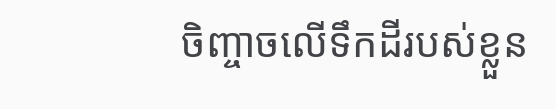ចិញ្ចាចលើទឹកដីរបស់ខ្លួន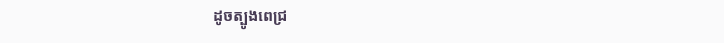ដូចត្បូងពេជ្រ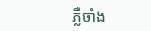ភ្លឺចាំង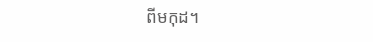ពីមកុដ។